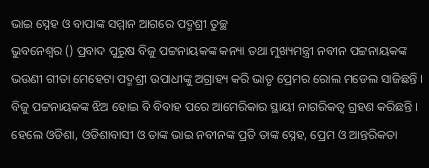ଭାଇ ସ୍ନେହ ଓ ବାପାଙ୍କ ସମ୍ମାନ ଆଗରେ ପଦ୍ମଶ୍ରୀ ତୁଚ୍ଛ
ଭୁବନେଶ୍ୱର () ପ୍ରବାଦ ପୁରୁଷ ବିଜୁ ପଟ୍ଟନାୟକଙ୍କ କନ୍ୟା ତଥା ମୁଖ୍ୟମନ୍ତ୍ରୀ ନବୀନ ପଟ୍ଟନାୟକଙ୍କ ଭଉଣୀ ଗୀତା ମେହେଟା ପଦ୍ମଶ୍ରୀ ଉପାଧୀଙ୍କୁ ଅଗ୍ରାହ୍ୟ କରି ଭାତୃ ପ୍ରେମର ରୋଲ ମଡେଲ ସାଜିଛନ୍ତି । ବିଜୁ ପଟ୍ଟନାୟକଙ୍କ ଝିଅ ହୋଇ ବି ବିବାହ ପରେ ଆମେରିକାର ସ୍ଥାୟୀ ନାଗରିକତ୍ୱ ଗ୍ରହଣ କରିଛନ୍ତି । ହେଲେ ଓଡିଶା, ଓଡିଶାବାସୀ ଓ ତାଙ୍କ ଭାଇ ନବୀନଙ୍କ ପ୍ରତି ତାଙ୍କ ସ୍ନେହ, ପ୍ରେମ ଓ ଆନ୍ତରିକତା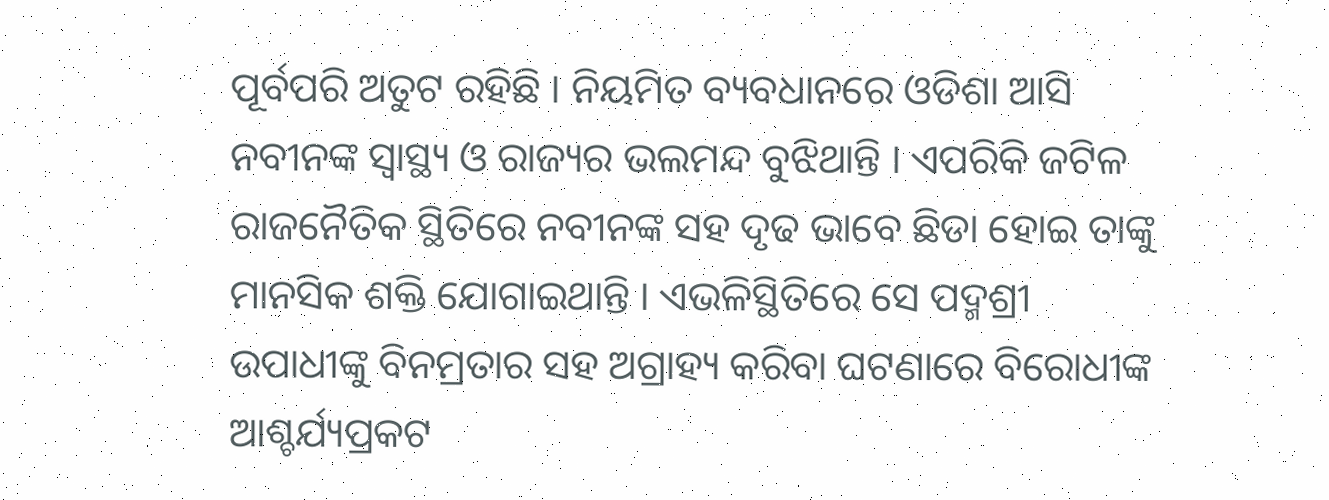ପୂର୍ବପରି ଅତୁଟ ରହିଛି । ନିୟମିତ ବ୍ୟବଧାନରେ ଓଡିଶା ଆସି ନବୀନଙ୍କ ସ୍ୱାସ୍ଥ୍ୟ ଓ ରାଜ୍ୟର ଭଲମନ୍ଦ ବୁଝିଥାନ୍ତି । ଏପରିକି ଜଟିଳ ରାଜନୈତିକ ସ୍ଥିତିରେ ନବୀନଙ୍କ ସହ ଦୃଢ ଭାବେ ଛିଡା ହୋଇ ତାଙ୍କୁ ମାନସିକ ଶକ୍ତି ଯୋଗାଇଥାନ୍ତି । ଏଭଳିସ୍ଥିତିରେ ସେ ପଦ୍ମଶ୍ରୀ ଉପାଧୀଙ୍କୁ ବିନମ୍ରତାର ସହ ଅଗ୍ରାହ୍ୟ କରିବା ଘଟଣାରେ ବିରୋଧୀଙ୍କ ଆଶ୍ଚର୍ଯ୍ୟପ୍ରକଟ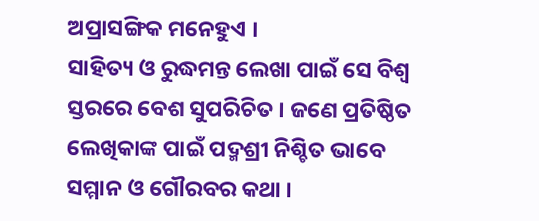ଅପ୍ରାସଙ୍ଗିକ ମନେହୁଏ ।
ସାହିତ୍ୟ ଓ ରୁଦ୍ଧମନ୍ତ ଲେଖା ପାଇଁ ସେ ବିଶ୍ୱ ସ୍ତରରେ ବେଶ ସୁପରିଚିତ । ଜଣେ ପ୍ରତିଷ୍ଠିତ ଲେଖିକାଙ୍କ ପାଇଁ ପଦ୍ମଶ୍ରୀ ନିଶ୍ଚିତ ଭାବେ ସମ୍ମାନ ଓ ଗୌରବର କଥା ।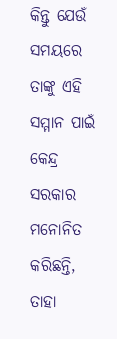କିନ୍ତୁ ଯେଉଁ ସମୟରେ ତାଙ୍କୁ ଏହି ସମ୍ମାନ ପାଇଁ କେନ୍ଦ୍ର ସରକାର ମନୋନିତ କରିଛନ୍ତି, ତାହା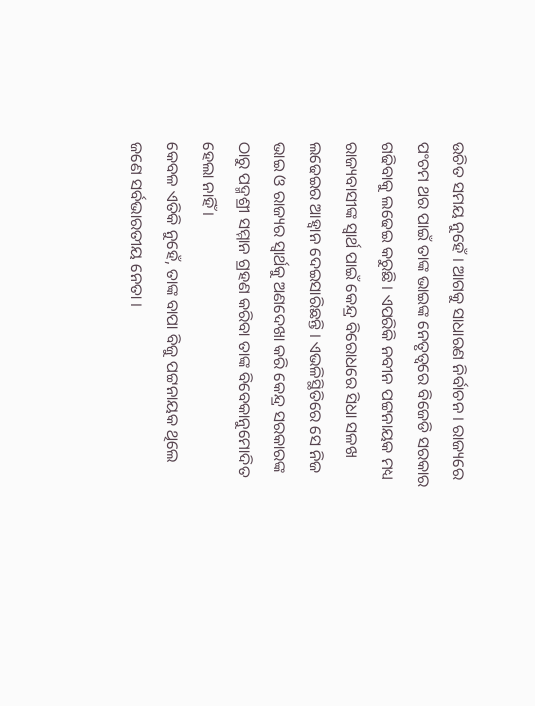ଉଚିତ ସମୟ ନୁହେଁ । ଆଗକୁ ସାଧାରଣ ନିର୍ବାଚନ । ରାଜ୍ୟରେ ପଂଚମ ଥର ପାଇଁ ତାଙ୍କ ଭାଇଙ୍କ ନେତୃତ୍ୱରେ ବିଜେଡି ସରକାର ଗଢିବାକୁ ଲଢେଇ କରୁଛି । ଏପରିକି ନବୀନ ପଟ୍ଟନାୟକ ମଧ୍ୟ ରାଜ୍ୟବାସୀଙ୍କ ସ୍ୱାର୍ଥ ପାଇଁ କେନ୍ଦ୍ର ବିରୋଧରେ ସିଧା ସଳଖ ଲଢେଇର ଆହ୍ୱାନ ଦେଇସାରିଛନ୍ତି । ଏଭଳିସ୍ଥିତିରେ ସେ ନିଜ ଭାଇ ଓ ରାଜ୍ୟର ସ୍ୱାର୍ଥକୁ ଅଣଦେଖା କରି କେନ୍ଦ୍ର ସରକାରଙ୍କ ଠାରୁ ପଦ୍ମଶ୍ରୀ ସମ୍ମାନ ଗ୍ରହଣ କରିବା ତାଙ୍କ ବିବେକାନୁମୋଦିତ ହେଲା ନାହିଁ ।
କେବଳ ଏତିକି ନୁହେଁ, ତାଙ୍କ ବାପା ବିଜୁ ପଟ୍ଟନାୟକ ଥିଲେ ଜଣେ ସର୍ବଭାରତୀୟ ନେତା ।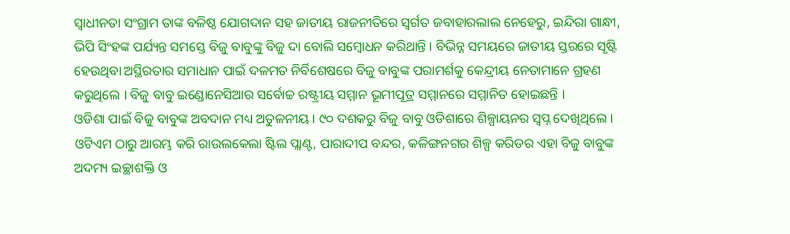ସ୍ୱାଧୀନତା ସଂଗ୍ରାମ ତାଙ୍କ ବଳିଷ୍ଠ ଯୋଗଦାନ ସହ ଜାତୀୟ ରାଜନୀତିରେ ସ୍ୱର୍ଗତ ଜବାହାରଲାଲ ନେହେରୁ, ଇନ୍ଦିରା ଗାନ୍ଧୀ, ଭିପି ସିଂହଙ୍କ ପର୍ଯ୍ୟନ୍ତ ସମସ୍ତେ ବିଜୁ ବାବୁଙ୍କୁ ବିଜୁ ଦା ବୋଲି ସମ୍ବୋଧନ କରିଥାନ୍ତି । ବିଭିନ୍ନ ସମୟରେ ଜାତୀୟ ସ୍ତରରେ ସୃଷ୍ଟି ହେଉଥିବା ଅସ୍ଥିରତାର ସମାଧାନ ପାଇଁ ଦଳମତ ନିର୍ବିଶେଷରେ ବିଜୁ ବାବୁଙ୍କ ପରାମର୍ଶକୁ କେନ୍ଦ୍ରୀୟ ନେତାମାନେ ଗ୍ରହଣ କରୁଥିଲେ । ବିଜୁ ବାବୁ ଇଣ୍ଡୋନେସିଆର ସର୍ବୋଚ୍ଚ ରଷ୍ଟ୍ରୀୟ ସମ୍ମାନ ଭୂମୀପୂତ୍ର ସମ୍ମାନରେ ସମ୍ମାନିତ ହୋଇଛନ୍ତି ।
ଓଡିଶା ପାଇଁ ବିଜୁ ବାବୁଙ୍କ ଅବଦାନ ମଧ୍ୟ ଅତୁଳନୀୟ । ୯୦ ଦଶକରୁ ବିଜୁ ବାବୁ ଓଡିଶାରେ ଶିଳ୍ପାୟନର ସ୍ୱପ୍ନ ଦେଖିଥିଲେ । ଓଟିଏମ ଠାରୁ ଆରମ୍ଭ କରି ରାଉଲକେଲା ଷ୍ଟିଲ ପ୍ଲାଣ୍ଟ, ପାରାଦୀପ ବନ୍ଦର, କଳିଙ୍ଗନଗର ଶିଳ୍ପ କରିଡର ଏହା ବିଜୁ ବାବୁଙ୍କ ଅଦମ୍ୟ ଇଚ୍ଛାଶକ୍ତି ଓ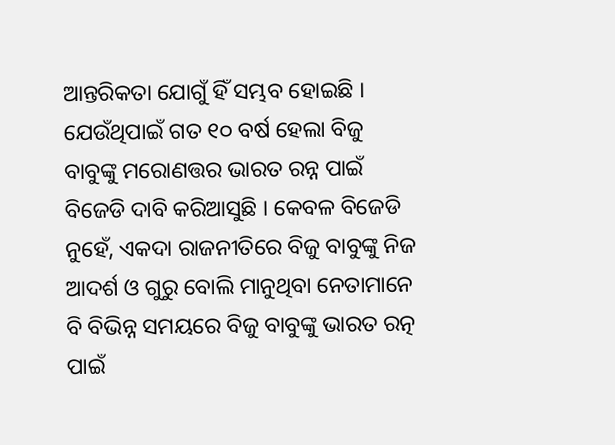ଆନ୍ତରିକତା ଯୋଗୁଁ ହିଁ ସମ୍ଭବ ହୋଇଛି । ଯେଉଁଥିପାଇଁ ଗତ ୧୦ ବର୍ଷ ହେଲା ବିଜୁ ବାବୁଙ୍କୁ ମରୋଣତ୍ତର ଭାରତ ରନ୍ନ ପାଇଁ ବିଜେଡି ଦାବି କରିଆସୁଛି । କେବଳ ବିଜେଡି ନୁହେଁ, ଏକଦା ରାଜନୀତିରେ ବିଜୁ ବାବୁଙ୍କୁ ନିଜ ଆଦର୍ଶ ଓ ଗୁରୁ ବୋଲି ମାନୁଥିବା ନେତାମାନେ ବି ବିଭିନ୍ନ ସମୟରେ ବିଜୁ ବାବୁଙ୍କୁ ଭାରତ ରତ୍ନ ପାଇଁ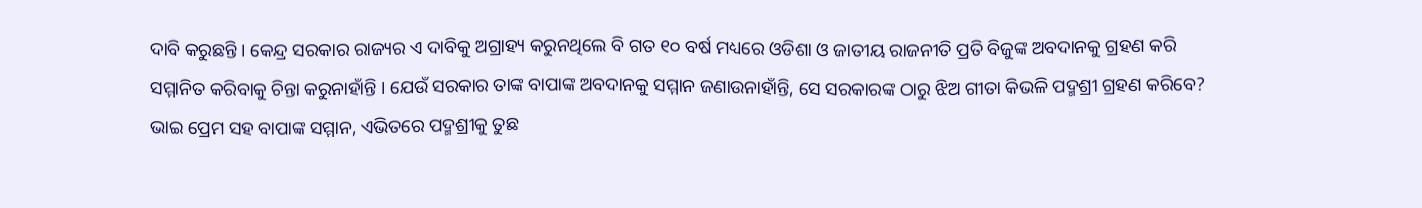ଦାବି କରୁଛନ୍ତି । କେନ୍ଦ୍ର ସରକାର ରାଜ୍ୟର ଏ ଦାବିକୁ ଅଗ୍ରାହ୍ୟ କରୁନଥିଲେ ବି ଗତ ୧୦ ବର୍ଷ ମଧ୍ୟରେ ଓଡିଶା ଓ ଜାତୀୟ ରାଜନୀତି ପ୍ରତି ବିଜୁଙ୍କ ଅବଦାନକୁ ଗ୍ରହଣ କରି ସମ୍ମାନିତ କରିବାକୁ ଚିନ୍ତା କରୁନାହାଁନ୍ତି । ଯେଉଁ ସରକାର ତାଙ୍କ ବାପାଙ୍କ ଅବଦାନକୁ ସମ୍ମାନ ଜଣାଉନାହାଁନ୍ତି, ସେ ସରକାରଙ୍କ ଠାରୁ ଝିଅ ଗୀତା କିଭଳି ପଦ୍ମଶ୍ରୀ ଗ୍ରହଣ କରିବେ? ଭାଇ ପ୍ରେମ ସହ ବାପାଙ୍କ ସମ୍ମାନ, ଏଭିତରେ ପଦ୍ମଶ୍ରୀକୁ ତୁଛ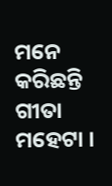ମନେ କରିଛନ୍ତି ଗୀତା ମହେଟା ।